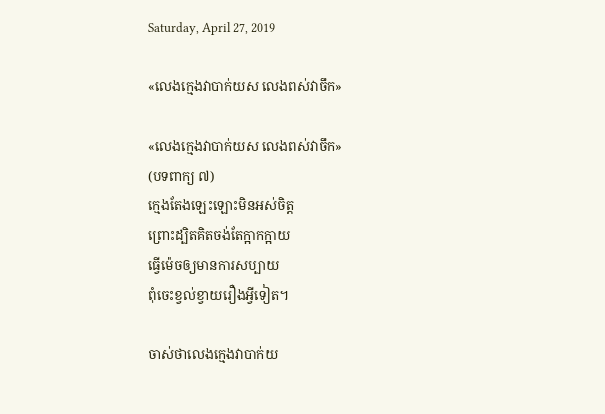Saturday, April 27, 2019

«លេងក្មេងវាបាក់យស លេងពស់វាចឹក»

«លេងក្មេងវាបាក់យស លេងពស់វាចឹក»
(បទពាក្យ ៧)
ក្មេងតែងឡេះឡោះមិនអស់ចិត្ត
ព្រោះដ្បិតគិតចង់តែក្អាកក្អាយ
ធ្វើម៉េចឲ្យមានការសប្បាយ
ពុំចេះខ្វល់ខ្វាយរឿងអ្វីទៀត។

ចាស់ថាលេងក្មេងវាបាក់យ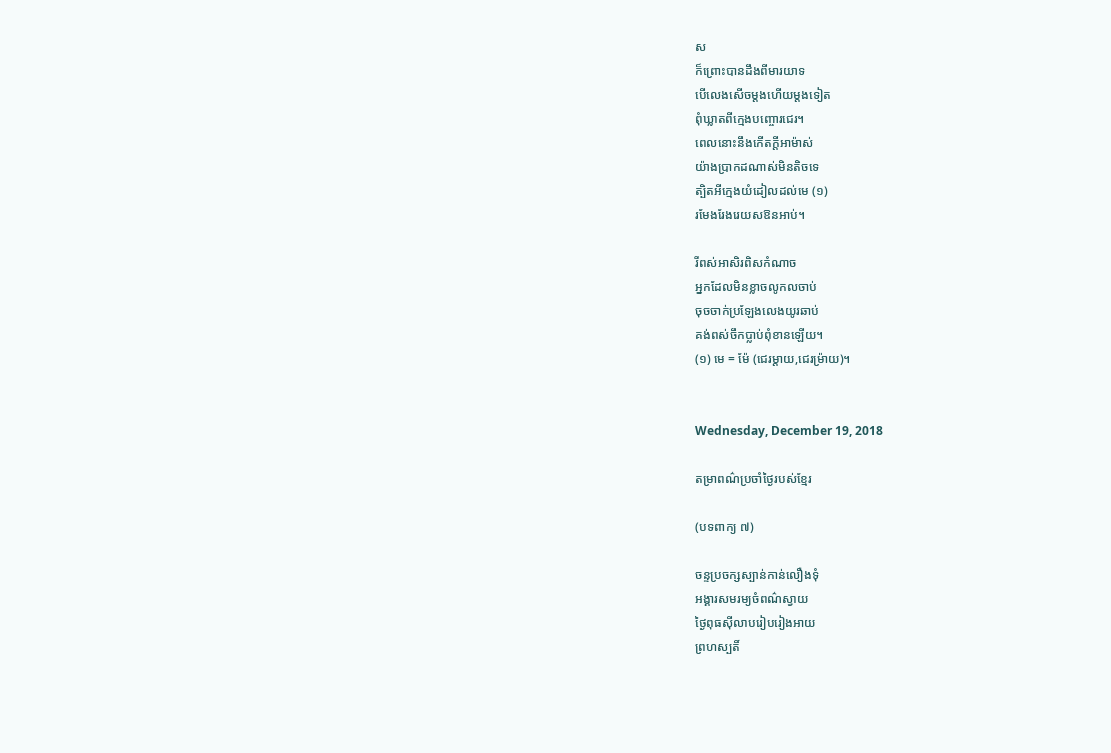ស
ក៏ព្រោះបានដឹងពីមារយាទ
បើលេងសើចម្ដងហើយម្ដងទៀត
ពុំឃ្លាតពីក្មេងបញ្ចោរជេរ។
ពេលនោះនឹងកើតក្ដីអាម៉ាស់
យ៉ាងប្រាកដណាស់មិនតិចទេ
ត្បិតអីក្មេងយំដៀលដល់មេ (១)
រមែងរែងរេយសឱនអាប់។

រីពស់អាសិរពិសកំណាច
អ្នកដែលមិនខ្លាចលូកលចាប់
ចុចចាក់ប្រឡែងលេងយូរឆាប់
គង់ពស់ចឹកប្លាប់ពុំខានឡើយ។
(១) មេ = ម៉ែ (ជេរម្ដាយ,ជេរម្រ៉ាយ)។


Wednesday, December 19, 2018

តម្រាពណ៌ប្រចាំថ្ងៃរបស់ខ្មែរ

(បទពាក្យ ៧)

ចន្ទប្រចក្សស្បាន់កាន់លឿងទុំ
អង្គារសមរម្យចំពណ៌ស្វាយ
ថ្ងៃពុធស៊ីលាបរៀបរៀងអាយ
ព្រហស្បតិ៍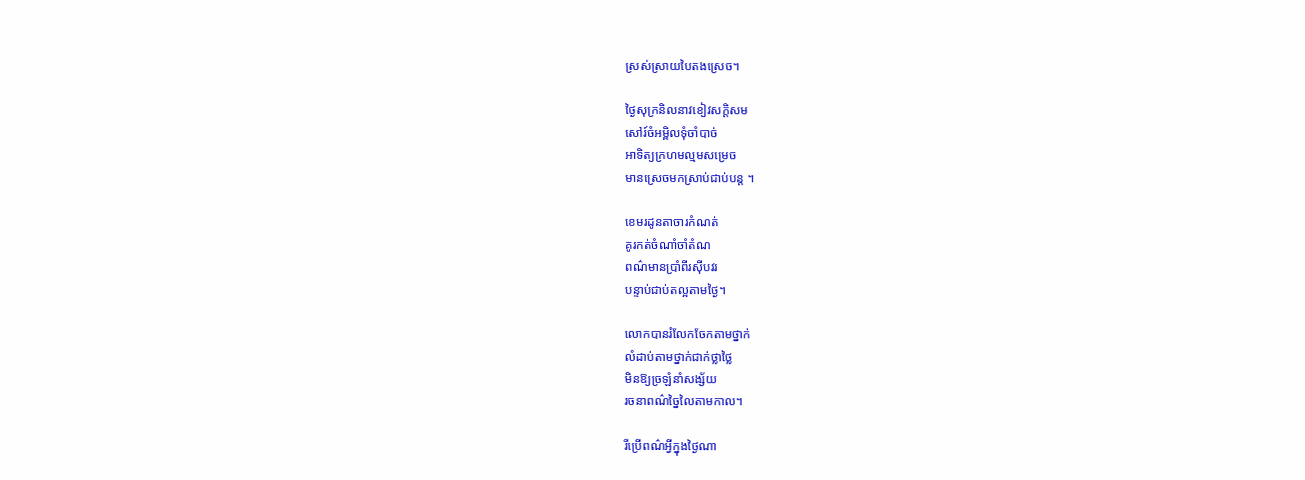ស្រស់ស្រាយបៃតងស្រេច។

ថ្ងៃសុក្រនិលនាវខៀវសក្ដិសម
សៅរ៍ចំអម្ពិលទុំចាំបាច់
អាទិត្យក្រហមល្មមសម្រេច
មានស្រេចមកស្រាប់ជាប់បន្ត ។

ខេមរដូនតាចារកំណត់
គូរកត់ចំណាំចាំតំណ
ពណ៌មានប្រាំពីរស៊ីបវរ
បន្ទាប់ជាប់តល្អតាមថ្ងៃ។

លោកបានរំលែកចែកតាមថ្នាក់
លំដាប់តាមថ្នាក់ជាក់ថ្លាថ្លៃ
មិនឱ្យច្រឡំនាំសង្ស័យ
រចនាពណ៌ច្នៃលៃតាមកាល។

រីប្រើពណ៌អ្វីក្នុងថ្ងៃណា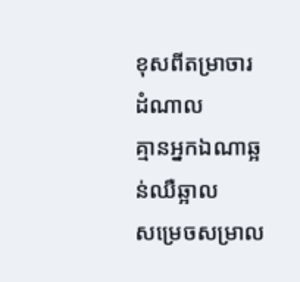ខុសពីតម្រាចារដំណាល
គ្មានអ្នកឯណាឆ្អន់ឈឺឆ្អាល
សម្រេចសម្រាល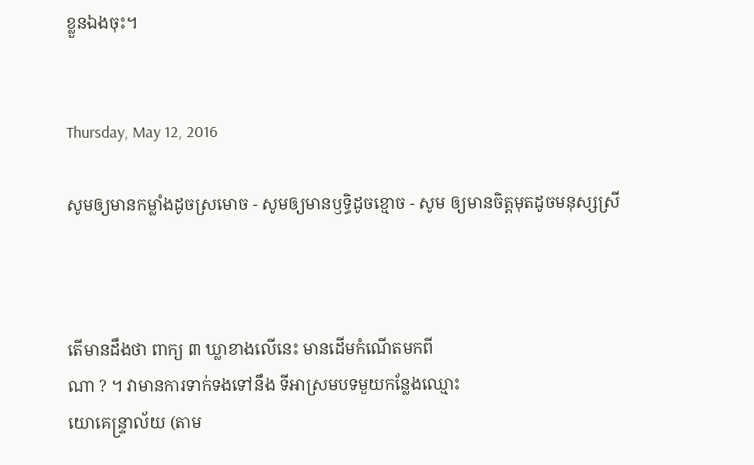ខ្លួនឯងចុះ។


Thursday, May 12, 2016

សូមឲ្យមានកម្លាំងដូចស្រមោច - សូមឲ្យមានឫទ្ធិដូចខ្មោច - សូម ឲ្យមានចិត្តមុតដូចមនុស្សស្រី



តើមានដឹងថា ពាក្យ ៣ ឃ្លាខាងលើនេះ មានដើមកំណើតមកពី
ណា ? ។ វាមានការទាក់ទងទៅនឹង ទីអាស្រមបទមួយកន្លែងឈ្មោះ
យោគេន្ទ្រាល័យ (តាម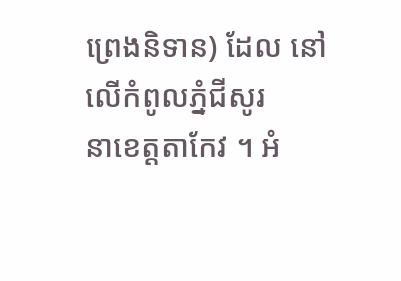ព្រេងនិទាន) ដែល នៅលើកំពូលភ្នំជីសូរ
នាខេត្តតាកែវ ។ អំ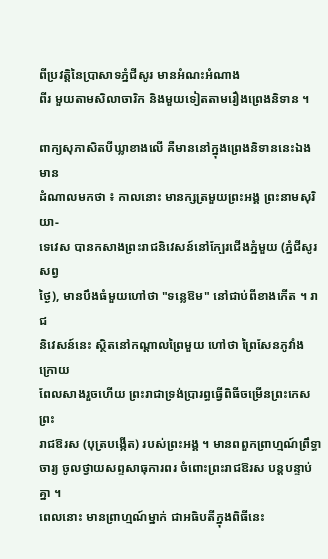ពីប្រវត្តិនៃប្រាសាទភ្នំជីសូរ មានអំណះអំណាង
ពីរ មួយតាមសិលាចារិក និងមួយទៀតតាមរឿងព្រេងនិទាន ។

ពាក្យសុភាសិតបីឃ្លាខាងលើ គឺមាននៅក្នុងព្រេងនិទាននេះឯង មាន
ដំណាលមកថា ៖ កាលនោះ មានក្សត្រមួយព្រះអង្គ ព្រះនាមសុរិយា-
ទេវេស បានកសាងព្រះរាជនិវេសន៍នៅក្បែរជើងភ្នំមួយ (ភ្នំជីសូរសព្វ
ថ្ងៃ), មានបឹងធំមួយហៅថា "ទន្លេឱម" នៅជាប់ពីខាងកើត ។ រាជ
និវេសន៍នេះ ស្ថិតនៅកណ្ដាលព្រៃមួយ ហៅថា ព្រៃសែនភូវាំង ក្រោយ
ពែលសាងរួចហើយ ព្រះរាជាទ្រង់ប្រារព្ធធ្វើពិធីចម្រើនព្រះកេសព្រះ
រាជឱរស (បុត្របង្កើត) របស់ព្រះអង្គ ។ មានពពួកព្រាហ្មណ៍ព្រឹទ្ធា
ចារ្យ ចូលថ្វាយសព្ទសាធុការពរ ចំពោះព្រះរាជឱរស បន្តបន្ទាប់គ្នា ។
ពេលនោះ មានព្រាហ្មណ៍ម្នាក់ ជាអធិបតីក្នុងពិធីនេះ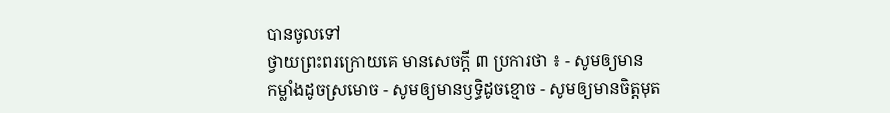បានចូលទៅ
ថ្វាយព្រះពរក្រោយគេ មានសេចក្ដី ៣ ប្រការថា ៖ - សូមឲ្យមាន
កម្លាំងដូចស្រមោច - សូមឲ្យមានឫទ្ធិដូចខ្មោច - សូមឲ្យមានចិត្តមុត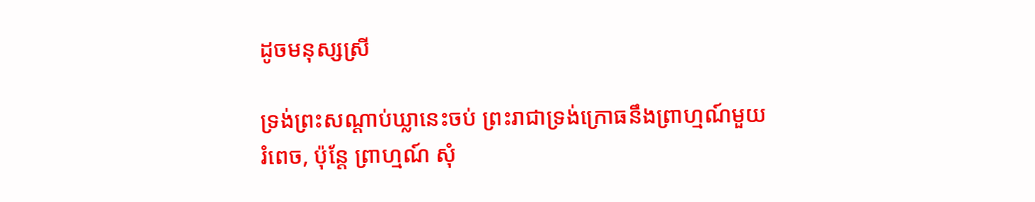ដូចមនុស្សស្រី

ទ្រង់ព្រះសណ្ដាប់ឃ្លានេះចប់ ព្រះរាជាទ្រង់ក្រោធនឹងព្រាហ្មណ៍មួយ
រំពេច, ប៉ុន្តែ ព្រាហ្មណ៍ សុំ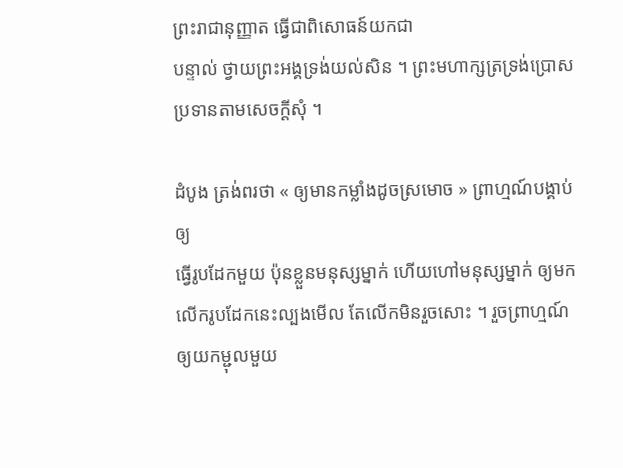ព្រះរាជានុញ្ញាត ធ្វើជាពិសោធន៍យកជា
បន្ទាល់ ថ្វាយព្រះអង្គទ្រង់យល់សិន ។ ព្រះមហាក្សត្រទ្រង់ប្រោស
ប្រទានតាមសេចក្ដីសុំ ។

ដំបូង ត្រង់ពរថា « ឲ្យមានកម្លាំងដូចស្រមោច » ព្រាហ្មណ៍បង្គាប់ឲ្យ
ធ្វើរូបដែកមួយ ប៉ុនខ្លួនមនុស្សម្នាក់ ហើយហៅមនុស្សម្នាក់ ឲ្យមក
លើករូបដែកនេះល្បងមើល តែលើកមិនរួចសោះ ។ រួចព្រាហ្មណ៍
ឲ្យយកម្ជុលមួយ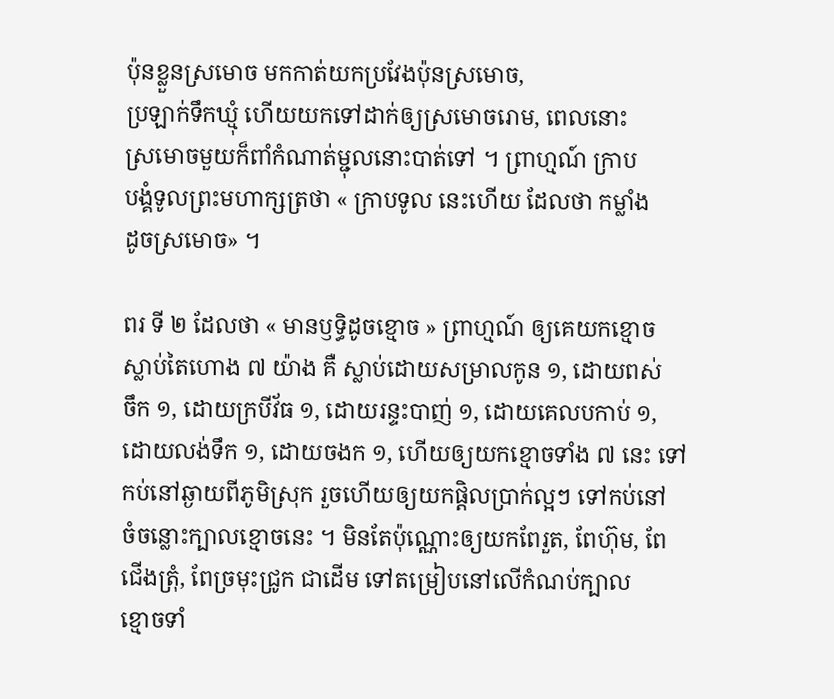ប៉ុនខ្លួនស្រមោច មកកាត់យកប្រវែងប៉ុនស្រមោច,
ប្រឡាក់ទឹកឃ្មុំ ហើយយកទៅដាក់ឲ្យស្រមោចរោម, ពេលនោះ
ស្រមោចមួយក៏ពាំកំណាត់ម្ជុលនោះបាត់ទៅ ។ ព្រាហ្មណ៍ ក្រាប
បង្គំទូលព្រះមហាក្សត្រថា « ក្រាបទូល នេះហើយ ដែលថា កម្លាំង
ដូចស្រមោច» ។

ពរ ទី ២ ដែលថា « មានឫទ្ធិដូចខ្មោច » ព្រាហ្មណ៍ ឲ្យគេយកខ្មោច
ស្លាប់តៃហោង ៧ យ៉ាង គឺ ស្លាប់ដោយសម្រាលកូន ១, ដោយពស់
ចឹក ១, ដោយក្របីវ័ធ ១, ដោយរន្ទះបាញ់ ១, ដោយគេលបកាប់ ១,
ដោយលង់ទឹក ១, ដោយចងក ១, ហើយឲ្យយកខ្មោចទាំង ៧ នេះ ទៅ
កប់នៅឆ្ងាយពីភូមិស្រុក រួចហើយឲ្យយកផ្តិលប្រាក់ល្អៗ ទៅកប់នៅ
ចំចន្លោះក្បាលខ្មោចនេះ ។ មិនតែប៉ុណ្ណោះឲ្យយកពែរួត, ពែហ៊ុម, ពែ
ជើងត្រុំ, ពែច្រមុះជ្រូក ជាដើម ទៅតម្រៀបនៅលើកំណប់ក្បាល
ខ្មោចទាំ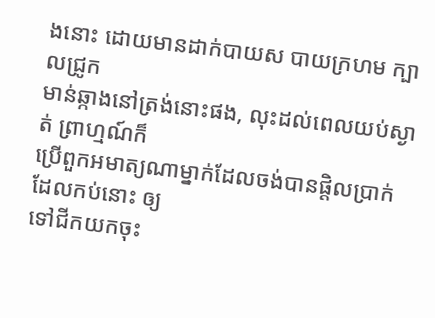ងនោះ ដោយមានដាក់បាយស បាយក្រហម ក្បាលជ្រូក
មាន់ឆ្កាងនៅត្រង់នោះផង, លុះដល់ពេលយប់ស្ងាត់ ព្រាហ្មណ៍ក៏
ប្រើពួកអមាត្យណាម្នាក់ដែលចង់បានផ្តិលប្រាក់ ដែលកប់នោះ ឲ្យ
ទៅជីកយកចុះ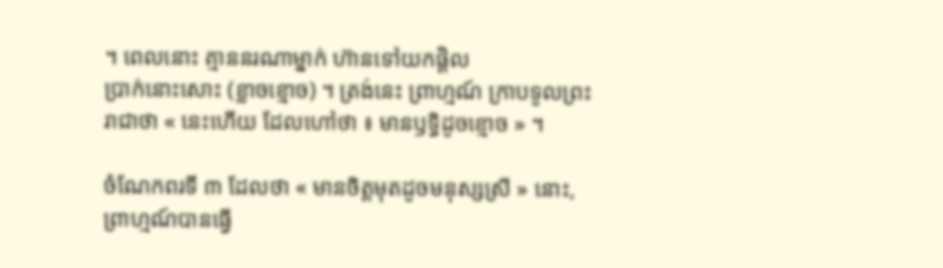។ ពេលនោះ គ្មាននរណាម្នាក់ ហ៊ានទៅយកផ្តិល
ប្រាក់នោះសោះ (ខ្លាចខ្មោច) ។ ត្រង់នេះ ព្រាហ្មណ៍ ក្រាបទូលព្រះ
រាជាថា « នេះហើយ ដែលហៅថា ៖ មានឫទ្ធិដូចខ្មោច » ។

ចំណែកពរទី ៣ ដែលថា « មានចិត្តមុតដូចមនុស្សស្រី » នោះ,
ព្រាហ្មណ៍បានធ្វើ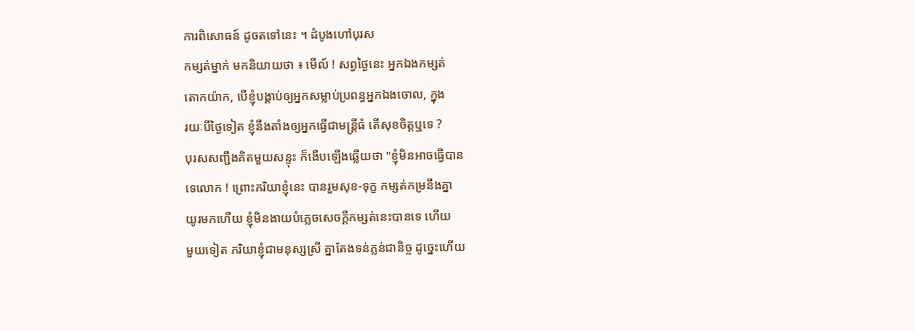ការពិសោធន៍ ដូចតទៅនេះ ។ ដំបូងហៅបុរស
កម្សត់ម្នាក់ មកនិយាយថា ៖ មើល៍ ! សព្វថ្ងៃនេះ អ្នកឯងកម្សត់
តោកយ៉ាក, បើខ្ញុំបង្គាប់ឲ្យអ្នកសម្លាប់ប្រពន្ធអ្នកឯងចោល, ក្នុង
រយៈបីថ្ងៃទៀត ខ្ញុំនឹងតាំងឲ្យអ្នកធ្វើជាមន្ត្រីធំ តើសុខចិត្តឬទេ ?
បុរសសញ្ជឹងគិតមួយសន្ទុះ ក៏ងើបឡើងឆ្លើយថា "ខ្ញុំមិនអាចធ្វើបាន
ទេលោក ! ព្រោះភរិយាខ្ញុំនេះ បានរួមសុខ-ទុក្ខ កម្សត់កម្រនឹងគ្នា
យូរមកហើយ ខ្ញុំមិនងាយបំភ្លេចសេចក្ដីកម្សត់នេះបានទេ ហើយ
មួយទៀត ភរិយាខ្ញុំជាមនុស្សស្រី គ្នាតែងទន់ភ្លន់ជានិច្ច ដូច្នេះហើយ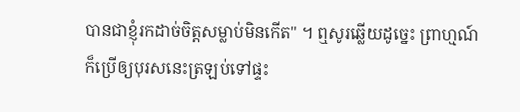បានជាខ្ញុំរកដាច់ចិត្តសម្លាប់មិនកើត" ។ ឮសូរឆ្លើយដូច្នេះ ព្រាហ្មណ៍
ក៏ប្រើឲ្យបុរសនេះត្រឡប់ទៅផ្ទះ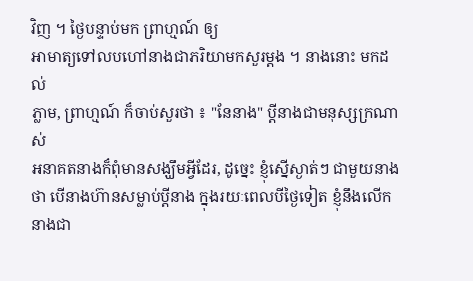វិញ ។ ថ្ងៃបន្ទាប់មក ព្រាហ្មណ៍ ឲ្យ
អាមាត្យទៅលបហៅនាងជាភរិយាមកសួរម្ដង ។ នាងនោះ មកដល់
ភ្លាម, ព្រាហ្មណ៍ ក៏ចាប់សួរថា ៖ "នែនាង" ប្ដីនាងជាមនុស្សក្រណាស់
អនាគតនាងក៏ពុំមានសង្ឃឹមអ្វីដែរ, ដូច្នេះ ខ្ញុំស្នើស្ងាត់ៗ ជាមួយនាង
ថា បើនាងហ៊ានសម្លាប់ប្ដីនាង ក្នុងរយៈពេលបីថ្ងៃទៀត ខ្ញុំនឹងលើក
នាងជា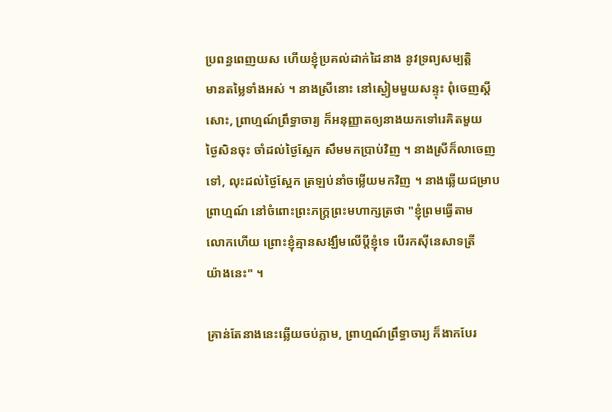ប្រពន្ធពេញយស ហើយខ្ញុំប្រគល់ដាក់ដៃនាង នូវទ្រព្យសម្បត្តិ
មានតម្លៃទាំងអស់ ។ នាងស្រីនោះ នៅស្ងៀមមួយសន្ទុះ ពុំចេញស្ដី
សោះ, ព្រាហ្មណ៍ព្រឹទ្ធាចារ្យ ក៏អនុញ្ញាតឲ្យនាងយកទៅរេគិតមួយ
ថ្ងៃសិនចុះ ចាំដល់ថ្ងៃស្អែក សឹមមកប្រាប់វិញ ។ នាងស្រីក៏លាចេញ
ទៅ, លុះដល់ថ្ងៃស្អែក ត្រឡប់នាំចម្លើយមកវិញ ។ នាងឆ្លើយជម្រាប
ព្រាហ្មណ៍ នៅចំពោះព្រះភក្ត្រព្រះមហាក្សត្រថា "ខ្ញុំព្រមធ្វើតាម
លោកហើយ ព្រោះខ្ញុំគ្មានសង្ឃឹមលើប្ដីខ្ញុំទេ បើរកស៊ីនេសាទត្រី
យ៉ាងនេះ" ។

គ្រាន់តែនាងនេះឆ្លើយចប់ភ្លាម, ព្រាហ្មណ៍ព្រឹទ្ធាចារ្យ ក៏ងាកបែរ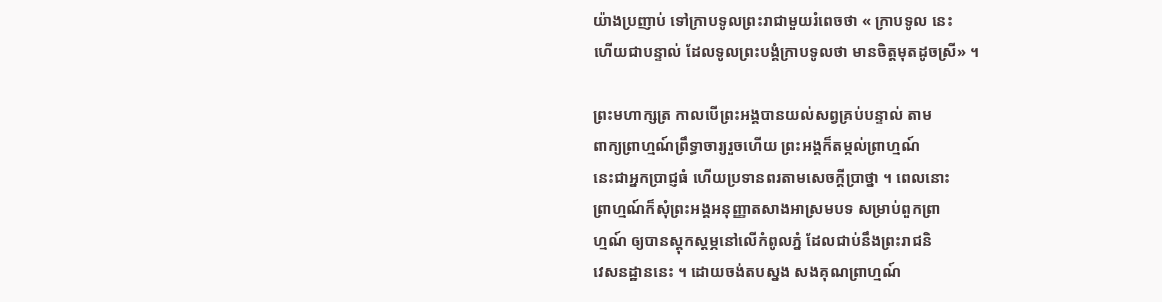យ៉ាងប្រញាប់ ទៅក្រាបទូលព្រះរាជាមួយរំពេចថា « ក្រាបទូល នេះ
ហើយជាបន្ទាល់ ដែលទូលព្រះបង្គំក្រាបទូលថា មានចិត្តមុតដូចស្រី» ។

ព្រះមហាក្សត្រ កាលបើព្រះអង្គបានយល់សព្វគ្រប់បន្ទាល់ តាម
ពាក្យព្រាហ្មណ៍ព្រឹទ្ធាចារ្យរួចហើយ ព្រះអង្គក៏តម្កល់ព្រាហ្មណ៍
នេះជាអ្នកប្រាជ្ញធំ ហើយប្រទានពរតាមសេចក្ដីប្រាថ្នា ។ ពេលនោះ
ព្រាហ្មណ៍ក៏សុំព្រះអង្គអនុញ្ញាតសាងអាស្រមបទ សម្រាប់ពួកព្រា
ហ្មណ៍ ឲ្យបានស្ដុកស្ដម្ភនៅលើកំពូលភ្នំ ដែលជាប់នឹងព្រះរាជនិ
វេសនដ្ឋាននេះ ។ ដោយចង់តបស្នង សងគុណព្រាហ្មណ៍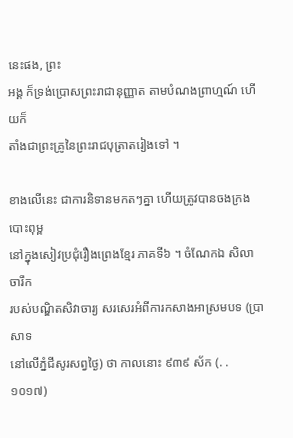នេះផង, ព្រះ
អង្គ ក៏ទ្រង់ប្រោសព្រះរាជានុញ្ញាត តាមបំណងព្រាហ្មណ៍ ហើយក៏
តាំងជាព្រះគ្រូនៃព្រះរាជបុត្រាតរៀងទៅ ។

ខាងលើនេះ ជាការនិទានមកតៗគ្នា ហើយត្រូវបានចងក្រងបោះពុម្ព
នៅក្នុងសៀវប្រជុំរឿងព្រេងខ្មែរ ភាគទី៦ ។ ចំណែកឯ សិលាចារឹក
របស់បណ្ឌិតសិវាចារ្យ សរសេរអំពីការកសាងអាស្រមបទ (ប្រាសាទ
នៅលើភ្នំជីសូរសព្វថ្ងៃ) ថា កាលនោះ ៩៣៩ ស័ក (. . ១០១៧)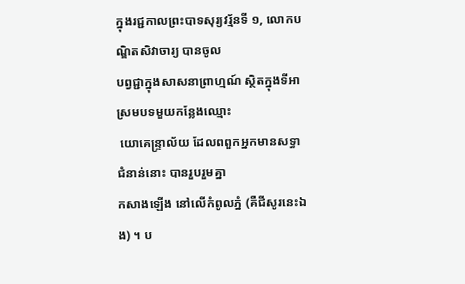ក្នុងរជ្ជកាលព្រះបាទសុរ្យវរ្ម័នទី ១, លោកបណ្ឌិតសិវាចារ្យ បានចូល
បព្វជ្ជាក្នុងសាសនាព្រាហ្មណ៍ ស្ថិតក្នុងទីអាស្រមបទមួយកន្លែងឈ្មោះ
 យោគេន្ទ្រាល័យ ដែលពពួកអ្នកមានសទ្ធាជំនាន់នោះ បានរួបរួមគ្នា
កសាងឡើង នៅលើកំពូលភ្នំ (គឺជីសូរនេះឯង) ។ ប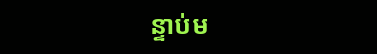ន្ទាប់ម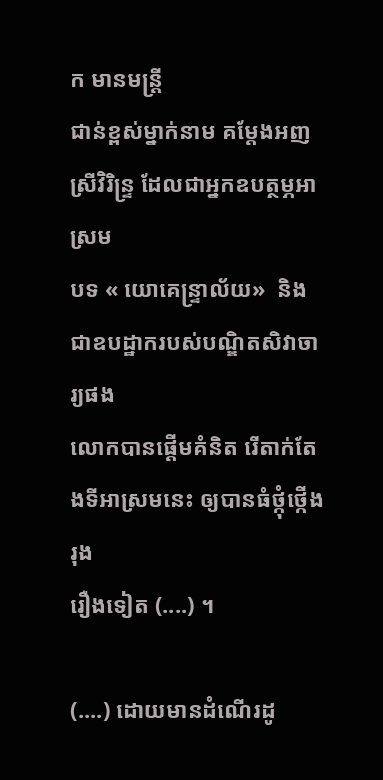ក មានមន្ត្រី
ជាន់ខ្ពស់ម្នាក់នាម គម្ដែងអញ ស្រីវិរិន្ទ្រ ដែលជាអ្នកឧបត្ថម្ភអាស្រម
បទ « យោគេន្ទ្រាល័យ»  និងជាឧបដ្ឋាករបស់បណ្ឌិតសិវាចារ្យផង
លោកបានផ្ដើមគំនិត រើតាក់តែងទីអាស្រមនេះ ឲ្យបានធំថ្កុំថ្កើងរុង
រឿងទៀត (....) ។

(....) ដោយមានដំណើរដូ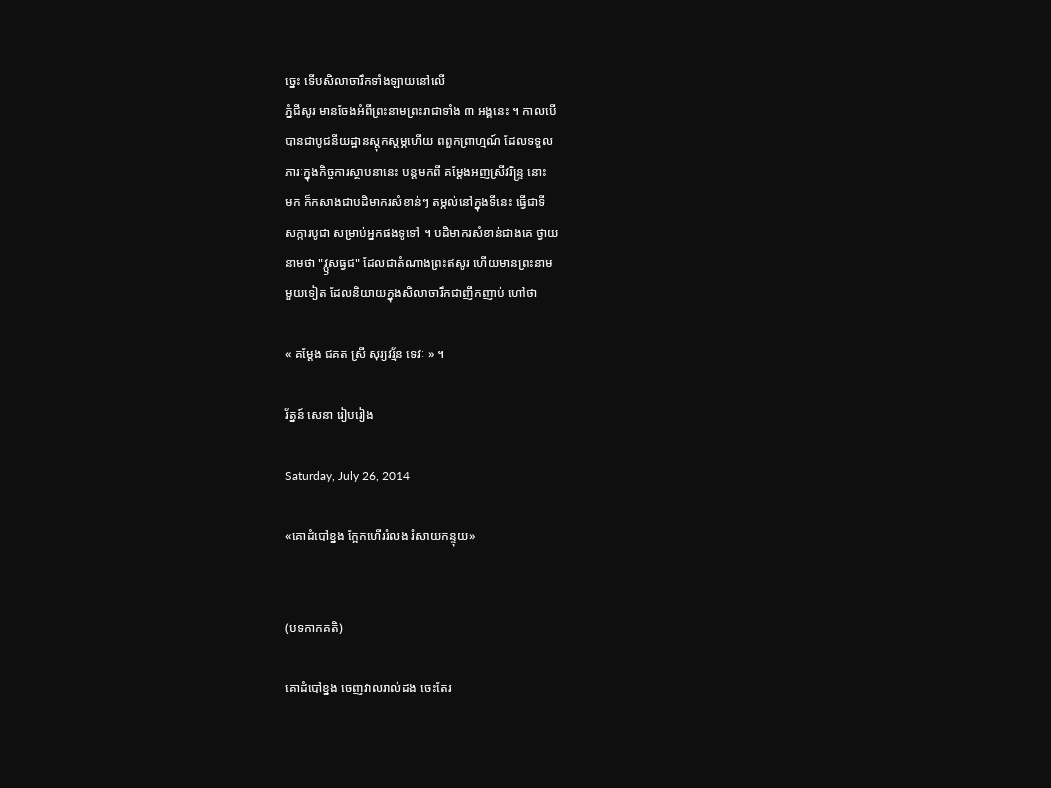ច្នេះ ទើបសិលាចារឹកទាំងឡាយនៅលើ
ភ្នំជីសូរ មានចែងអំពីព្រះនាមព្រះរាជាទាំង ៣ អង្គនេះ ។ កាលបើ
បានជាបូជនីយដ្ឋានស្ដុកស្ដម្ភហើយ ពពួកព្រាហ្មណ៍ ដែលទទួល
ភារៈក្នុងកិច្ចការស្ថាបនានេះ បន្តមកពី គម្ដែងអញស្រីវរិន្ទ្រ នោះ
មក ក៏កសាងជាបដិមាករសំខាន់ៗ តម្កល់នៅក្នុងទីនេះ ធ្វើជាទី
សក្ការបូជា សម្រាប់អ្នកផងទូទៅ ។ បដិមាករសំខាន់ជាងគេ ថ្វាយ
នាមថា "វ្ឫសធ្វជ" ដែលជាតំណាងព្រះឥសូរ ហើយមានព្រះនាម
មួយទៀត ដែលនិយាយក្នុងសិលាចារឹកជាញឹកញាប់ ហៅថា

« គម្ដែង ជគត ស្រី សុរ្យវរ្ម័ន ទេវៈ » ។

រ័ត្នន៍ សេនា រៀបរៀង

Saturday, July 26, 2014

«គោដំបៅខ្នង ក្អែកហើររំលង រំសាយកន្ទុយ»


(បទកាកគតិ)

គោដំបៅខ្នង ចេញវាលរាល់ដង ចេះតែរ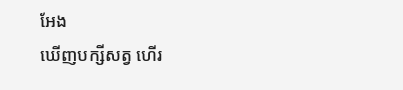អែង
ឃើញបក្សីសត្វ ហើរ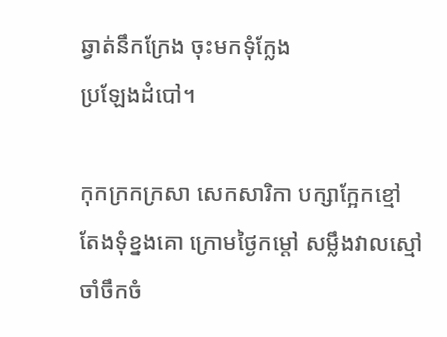ឆ្វាត់នឹកក្រែង ចុះមកទុំក្លែង
ប្រឡែងដំបៅ។

កុកក្រកក្រសា សេកសារិកា បក្សាក្អែកខ្មៅ
តែងទុំខ្នងគោ ក្រោមថ្ងៃកម្ដៅ សម្លឹងវាលស្មៅ
ចាំចឹកចំ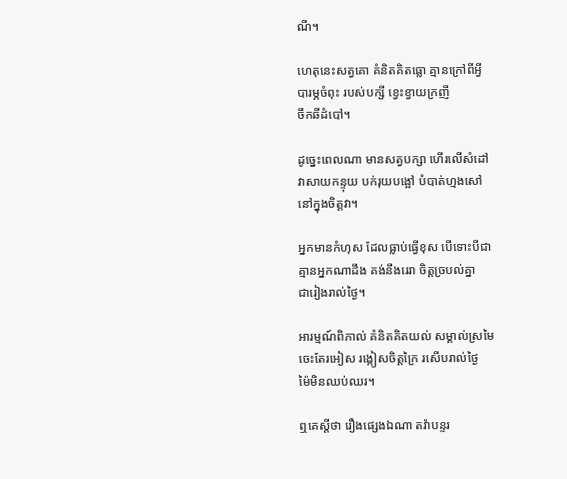ណី។

ហេតុនេះសត្វគោ គំនិតគិតធ្លោ គ្មានក្រៅពីអ្វី
បារម្ភចំពុះ របស់បក្សី ខ្វេះខ្វាយក្រញី
ចឹកឆីដំបៅ។

ដូច្នេះពេលណា មានសត្វបក្សា ហើរលើសំដៅ
វាសាយកន្ទុយ បក់រុយបង្អៅ បំបាត់ហ្មងសៅ
នៅក្នុងចិត្តវា។

អ្នកមានកំហុស ដែលធ្លាប់ធ្វើខុស បើទោះបីជា
គ្មានអ្នកណាដឹង គង់នឹងរេរា ចិត្តច្របល់គ្នា
ជារៀងរាល់ថ្ងៃ។

អារម្មណ៍ពិភាល់ គំនិតគិតយល់ សម្គាល់ស្រមៃ
ចេះតែរអៀស រង្កៀសចិត្តក្រៃ រសើបរាល់ថ្ងៃ
ម៉ៃមិនឈប់ឈរ។

ឮគេស្ដីថា រឿងផ្សេងឯណា តវ៉ាបន្ទរ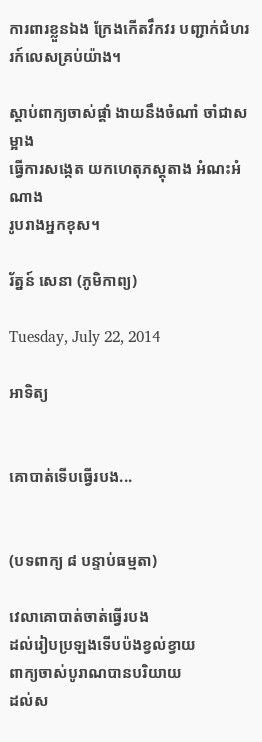ការពារខ្លួនឯង ក្រែងកើតវឹកវរ បញ្ជាក់ជំហរ
រក៍លេសគ្រប់យ៉ាង។

ស្ដាប់ពាក្យចាស់ផ្ដាំ ងាយនឹងចំណាំ ចាំជាសម្អាង
ធ្វើការសង្កេត យកហេតុភស្ដុតាង អំណះអំណាង
រូបរាងអ្នកខុស។

រ័ត្នន៍ សេនា (ភូមិកាព្យ)

Tuesday, July 22, 2014

អាទិត្យ


គោបាត់ទើបធ្វើរបង...


(បទពាក្យ ៨ បន្ទាប់ធម្មតា)

វេលាគោបាត់ចាត់ធ្វើរបង
ដល់រៀបប្រឡងទើបប៉ងខ្វល់ខ្វាយ
ពាក្យចាស់បូរាណបានបរិយាយ
ដល់ស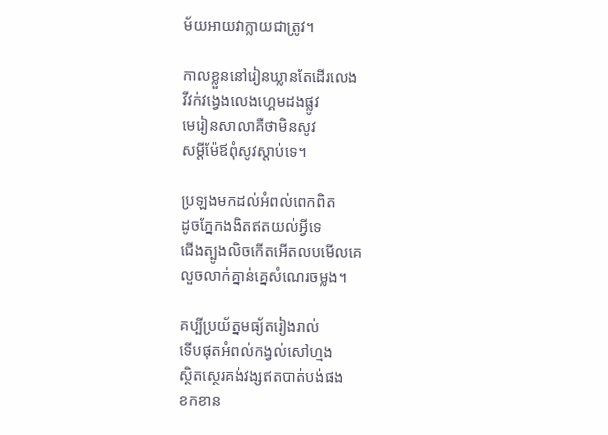ម័យអាយវាក្លាយជាត្រូវ។

កាលខ្លួននៅរៀនឃ្លានតែដើរលេង
វីវក់វង្វេងលេងហ្គេមដងផ្លូវ
មេរៀនសាលាគឺថាមិនសូវ
សម្ដីម៉ែឪពុំសូវស្ដាប់ទេ។

ប្រឡងមកដល់អំពល់ពេកពិត
ដូចភ្នែកងងិតឥតយល់អ្វីទេ
ជើងត្បូងលិចកើតអើតលបមើលគេ
លួចលាក់គ្នាន់គ្នេសំណេរចម្លង។

គប្បីប្រយ័ត្នមធ្យ័តរៀងរាល់
ទើបផុតអំពល់កង្វល់សៅហ្មង
ស្ថិតស្ថេរគង់វង្សឥតបាត់បង់ផង
ខកខាន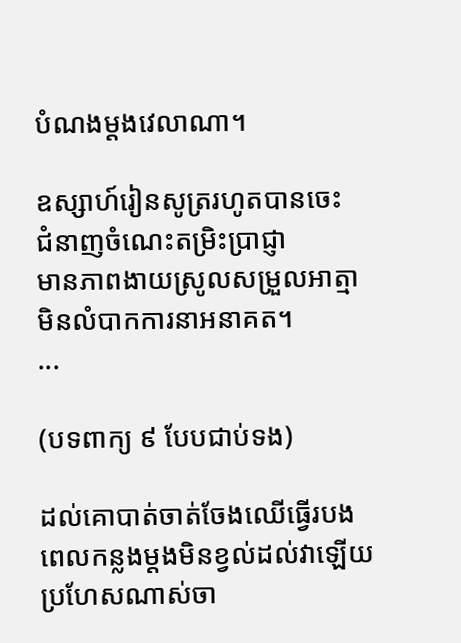បំណងម្ដងវេលាណា។

ឧស្សាហ៍រៀនសូត្ររហូតបានចេះ
ជំនាញចំណេះតម្រិះប្រាជ្ញា
មានភាពងាយស្រូលសម្រួលអាត្មា
មិនលំបាកការនាអនាគត។
...

(បទពាក្យ ៩ បែបជាប់ទង)

ដល់គោបាត់ចាត់ចែងឈើធ្វើរបង
ពេលកន្លងម្តងមិនខ្វល់ដល់វាឡើយ
ប្រហែសណាស់ចា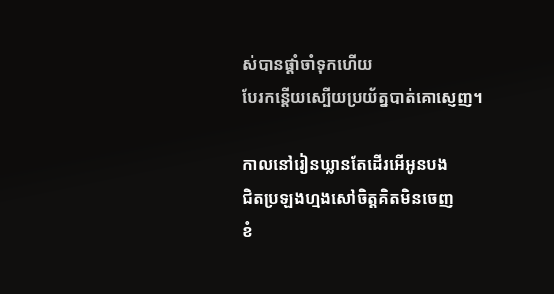ស់បានផ្តាំចាំទុកហើយ
បែរកន្តើយស្បើយប្រយ័ត្នបាត់គោស្ញេញ។

កាលនៅរៀនឃ្លានតែដើរអើអូនបង
ជិតប្រឡងហ្មងសៅចិត្តគិតមិនចេញ
ខំ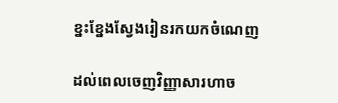ខ្នះខ្នែងស្វែងរៀនរកយកចំណេញ

ដល់ពេលចេញវិញ្ញាសារហាច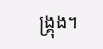ង្គ្រុង។